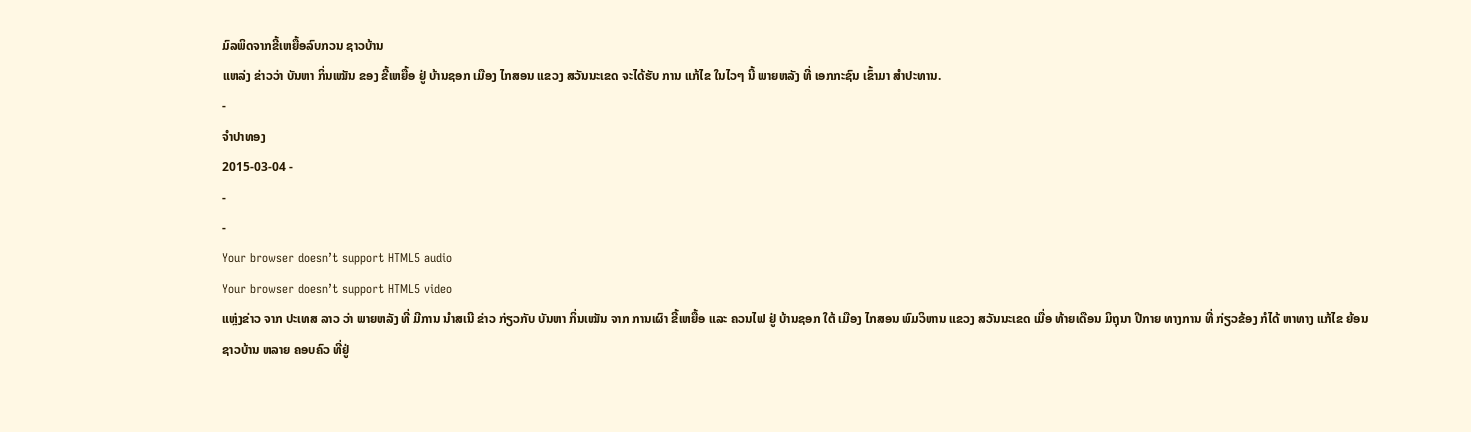ມົລພິດຈາກຂີ້ເຫຍື້ອລົບກວນ ຊາວບ້ານ
ແຫລ່ງ ຂ່າວວ່າ ບັນຫາ ກິ່ນເໝັນ ຂອງ ຂີ້ເຫຍື້ອ ຢູ່ ບ້ານຊອກ ເມືອງ ໄກສອນ ແຂວງ ສວັນນະເຂດ ຈະໄດ້ຮັບ ການ ແກ້ໄຂ ໃນໄວໆ ນີ້ ພາຍຫລັງ ທີ່ ເອກກະຊົນ ເຂົ້າມາ ສໍາປະທານ.
-
ຈໍາປາທອງ
2015-03-04 -
-
-
Your browser doesn’t support HTML5 audio
Your browser doesn’t support HTML5 video
ແຫຼ່ງຂ່າວ ຈາກ ປະເທສ ລາວ ວ່າ ພາຍຫລັງ ທີ່ ມີການ ນໍາສເນີ ຂ່າວ ກ່ຽວກັບ ບັນຫາ ກິ່ນເໝັນ ຈາກ ການເຜົາ ຂີ້ເຫຍື້ອ ແລະ ຄວນໄຟ ຢູ່ ບ້ານຊອກ ໃຕ້ ເມືອງ ໄກສອນ ພົມວິຫານ ແຂວງ ສວັນນະເຂດ ເມື່ອ ທ້າຍເດືອນ ມິຖຸນາ ປີກາຍ ທາງການ ທີ່ ກ່ຽວຂ້ອງ ກໍໄດ້ ຫາທາງ ແກ້ໄຂ ຍ້ອນ ຊາວບ້ານ ຫລາຍ ຄອບຄົວ ທີ່ຢູ່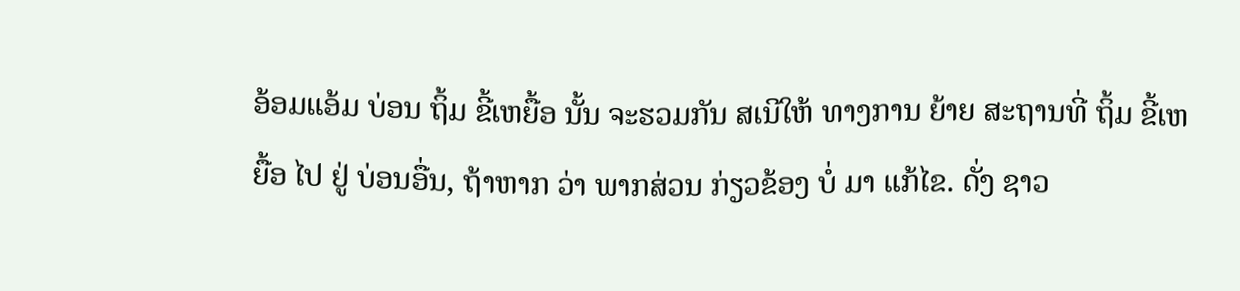ອ້ອມແອ້ມ ບ່ອນ ຖິ້ມ ຂີ້ເຫຍື້ອ ນັ້ນ ຈະຮວມກັນ ສເນີໃຫ້ ທາງການ ຍ້າຍ ສະຖານທີ່ ຖິ້ມ ຂີ້ເຫຍື້ອ ໄປ ຢູ່ ບ່ອນອື່ນ, ຖ້າຫາກ ວ່າ ພາກສ່ວນ ກ່ຽວຂ້ອງ ບໍ່ ມາ ແກ້ໄຂ. ດັ່ງ ຊາວ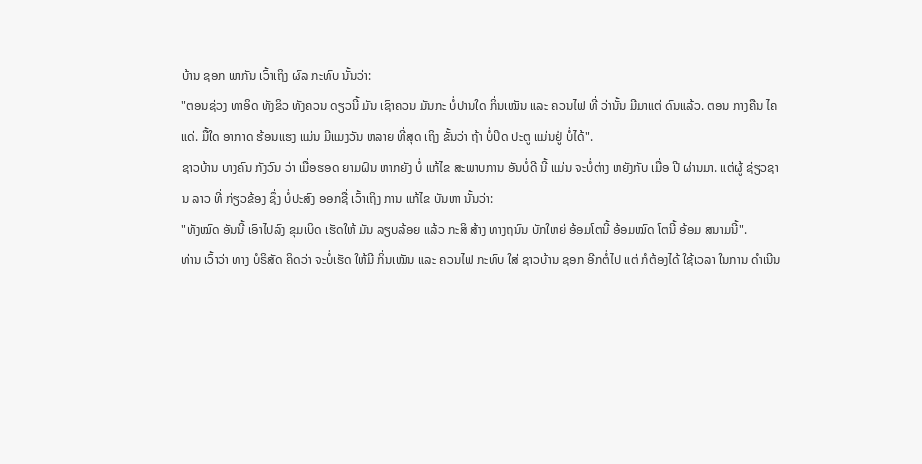ບ້ານ ຊອກ ພາກັນ ເວົ້າເຖິງ ຜົລ ກະທົບ ນັ້ນວ່າ:
"ຕອນຊ່ວງ ທາອິດ ທັງຂິວ ທັງຄວນ ດຽວນີ້ ມັນ ເຊົາຄວນ ມັນກະ ບໍ່ປານໃດ ກິ່ນເໝັນ ແລະ ຄວນໄຟ ທີ່ ວ່ານັ້ນ ມີມາແຕ່ ດົນແລ້ວ. ຕອນ ກາງຄືນ ໄຄແດ່. ມື້ໃດ ອາກາດ ຮ້ອນແຮງ ແມ່ນ ມີແມງວັນ ຫລາຍ ທີ່ສຸດ ເຖິງ ຂັ້ນວ່າ ຖ້າ ບໍ່ປິດ ປະຕູ ແມ່ນຢູ່ ບໍ່ໄດ້".
ຊາວບ້ານ ບາງຄົນ ກັງວົນ ວ່າ ເມື່ອຮອດ ຍາມຝົນ ຫາກຍັງ ບໍ່ ແກ້ໄຂ ສະພາບການ ອັນບໍ່ດີ ນີ້ ແມ່ນ ຈະບໍ່ຕ່າງ ຫຍັງກັບ ເມື່ອ ປີ ຜ່ານມາ. ແຕ່ຜູ້ ຊ່ຽວຊານ ລາວ ທີ່ ກ່ຽວຂ້ອງ ຊຶ່ງ ບໍ່ປະສົງ ອອກຊື່ ເວົ້າເຖິງ ການ ແກ້ໄຂ ບັນຫາ ນັ້ນວ່າ:
"ທັງໝົດ ອັນນີ້ ເອົາໄປລົງ ຂຸມເບິດ ເຮັດໃຫ້ ມັນ ລຽບລ້ອຍ ແລ້ວ ກະສິ ສ້າງ ທາງຖນົນ ບັກໃຫຍ່ ອ້ອມໂຕນີ້ ອ້ອມໝົດ ໂຕນີ້ ອ້ອມ ສນາມນີ້".
ທ່ານ ເວົ້າວ່າ ທາງ ບໍຣິສັດ ຄິດວ່າ ຈະບໍ່ເຮັດ ໃຫ້ມີ ກິ່ນເໝັນ ແລະ ຄວນໄຟ ກະທົບ ໃສ່ ຊາວບ້ານ ຊອກ ອີກຕໍ່ໄປ ແຕ່ ກໍຕ້ອງໄດ້ ໃຊ້ເວລາ ໃນການ ດໍາເນີນ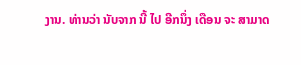ງານ. ທ່ານວ່າ ນັບຈາກ ນີ້ ໄປ ອີກນຶ່ງ ເດືອນ ຈະ ສາມາດ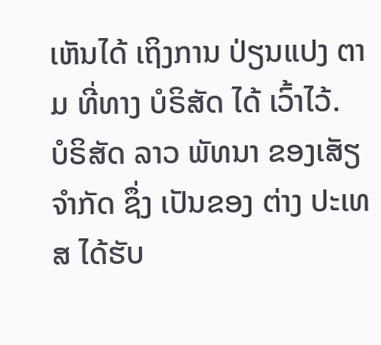ເຫັນໄດ້ ເຖິງການ ປ່ຽນແປງ ຕາມ ທີ່ທາງ ບໍຣິສັດ ໄດ້ ເວົ້າໄວ້.
ບໍຣິສັດ ລາວ ພັທນາ ຂອງເສັຽ ຈໍາກັດ ຊຶ່ງ ເປັນຂອງ ຕ່າງ ປະເທສ ໄດ້ຮັບ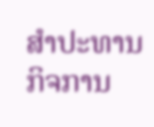ສໍາປະທານ ກິຈການ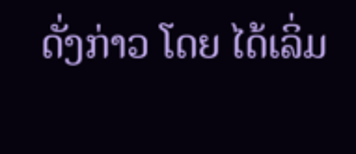ດັ່ງກ່າວ ໂດຍ ໄດ້ເລິ່ມ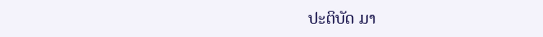ປະຕິບັດ ມາ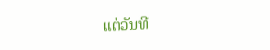ແຕ່ວັນທີ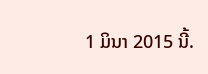1 ມິນາ 2015 ນີ້.